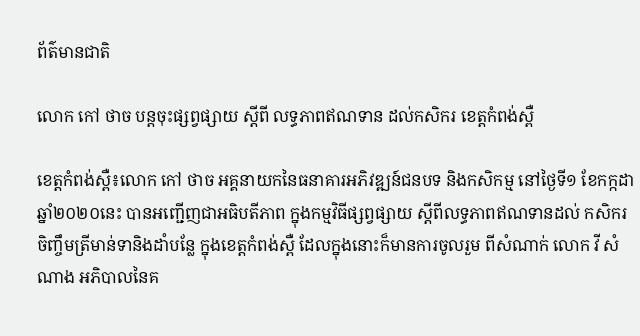ព័ត៌មានជាតិ

លោក កៅ ថាច បន្តចុះផ្សព្វផ្សាយ ស្ដីពី លទ្ធភាពឥណទាន ដល់កសិករ ខេត្តកំពង់ស្ពឺ

ខេត្តកំពង់ស្ពឺ៖លោក កៅ ថាច អគ្គនាយកនៃធនាគារអភិវឌ្ឍន៍ជនបទ និងកសិកម្ម នៅថ្ងៃទី១ ខែកក្កដា ឆ្នាំ២០២០នេះ បានអញ្ជើញជាអធិបតីភាព ក្នុងកម្មវិធីផ្សព្វផ្សាយ ស្ដីពីលទ្ធភាពឥណទានដល់ កសិករចិញ្ចឹមត្រីមាន់ទានិងដាំបន្លែ ក្នុងខេត្តកំពង់ស្ពឺ ដែលក្នុងនោះក៏មានការចូលរួម ពីសំណាក់ លោក វី សំណាង អភិបាលនៃគ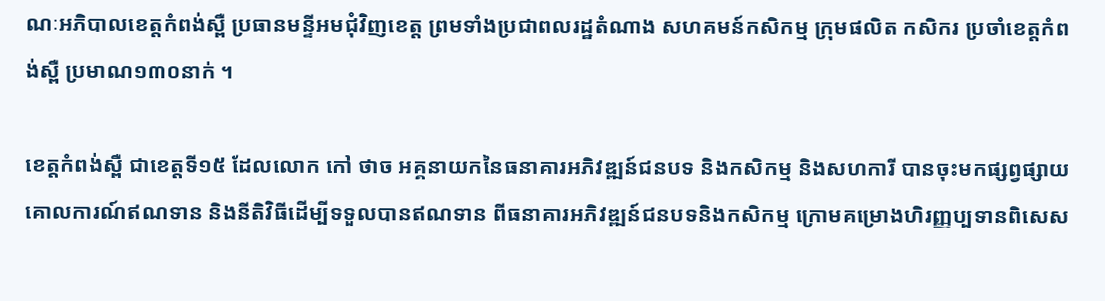ណៈអភិបាលខេត្តកំពង់ស្ពឺ ប្រធានមន្ទីអមជុំវិញខេត្ត ព្រមទាំងប្រជាពលរដ្ឋតំណាង សហគមន៍កសិកម្ម ក្រុមផលិត កសិករ ប្រចាំខេត្តកំពង់ស្ពឺ ប្រមាណ១៣០នាក់ ។

ខេត្តកំពង់ស្ពឺ ជាខេត្តទី១៥ ដែលលោក កៅ ថាច អគ្គនាយកនៃធនាគារអភិវឌ្ឍន៍ជនបទ និងកសិកម្ម និងសហការី បានចុះមកផ្សព្វផ្សាយគោលការណ៍ឥណទាន និងនីតិវិធីដើម្បីទទួលបានឥណទាន ពីធនាគារអភិវឌ្ឍន៍ជនបទនិងកសិកម្ម ក្រោមគម្រោងហិរញ្ញប្បទានពិសេស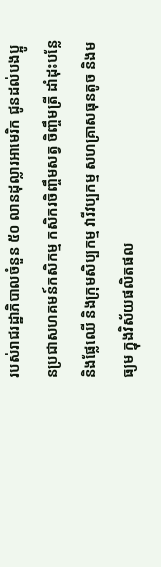របស់រាជរដ្ឋាភិបាលចំនួន ៥០ លានដុល្លារអាមេរិក ជូនដល់បងប្អូនប្រជាសហគមន៍កសិកម្ម កសិករចិញ្ចឹមសត្វ ចិញ្ចឹមត្រី ដាំដុះបន្លែ និងផ្លែឈើ និងក្រុមសិប្បកម្ម វារីវប្បកម្ម សហគ្រាសធុនតូច និងមធ្យម ក្នុងវិស័យផលិតផល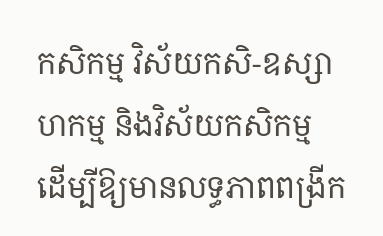កសិកម្ម វិស័យកសិ-ឧស្សាហកម្ម និងវិស័យកសិកម្ម ដើម្បីឱ្យមានលទ្ធភាពពង្រីក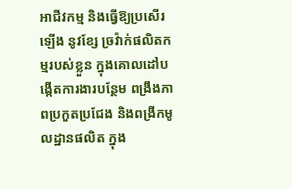អាជីវកម្ម និងធ្វើឱ្យប្រសើរឡើង នូវខ្សែ ច្រវ៉ាក់ផលិតកម្មរបស់ខ្លួន ក្នុងគោលដៅបង្កើតការងារបន្ថែម ពង្រឹងភាពប្រកួតប្រជែង និងពង្រីកមូលដ្ឋានផលិត ក្នុង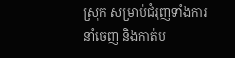ស្រុក សម្រាប់ជំរុញទាំងការនាំចេញ និងកាត់ប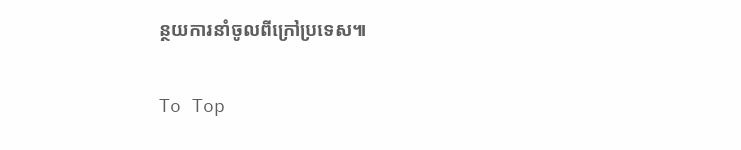ន្ថយការនាំចូលពីក្រៅប្រទេស៕

To Top